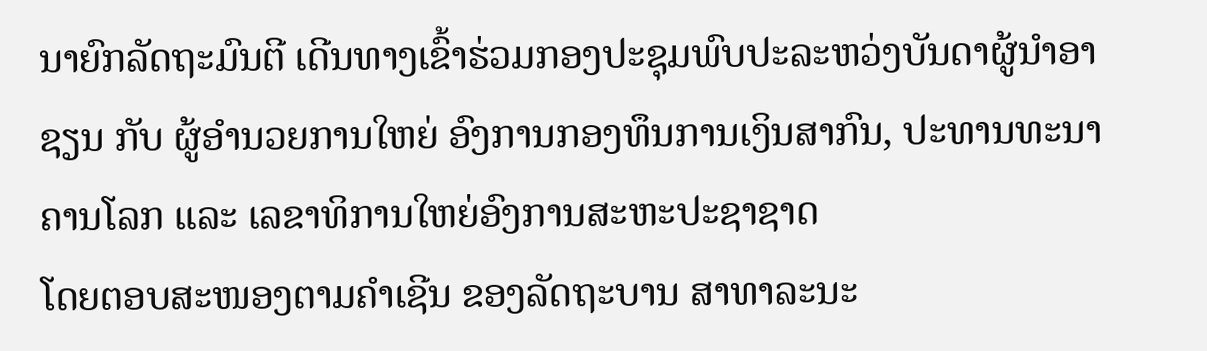ນາຍົກລັດຖະມົນຕີ ເດີນທາງເຂົ້າຮ່ວມກອງປະຊຸມພົບປະລະຫວ່ງບັນດາຜູ້ນຳອາຊຽນ ກັບ ຜູ້ອຳນວຍການໃຫຍ່ ອົງການກອງທຶນການເງິນສາກົນ, ປະທານທະນາຄານໂລກ ແລະ ເລຂາທິການໃຫຍ່ອົງການສະຫະປະຊາຊາດ
ໂດຍຕອບສະໜອງຕາມຄຳເຊີນ ຂອງລັດຖະບານ ສາທາລະນະ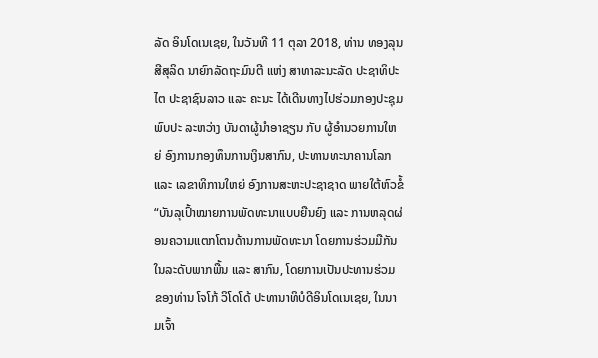ລັດ ອິນໂດເນເຊຍ, ໃນວັນທີ 11 ຕຸລາ 2018, ທ່ານ ທອງລຸນ ສີສຸລິດ ນາຍົກລັດຖະມົນຕີ ແຫ່ງ ສາທາລະນະລັດ ປະຊາທິປະໄຕ ປະຊາຊົນລາວ ແລະ ຄະນະ ໄດ້ເດີນທາງໄປຮ່ວມກອງປະຊຸມພົບປະ ລະຫວ່າງ ບັນດາຜູ້ນຳອາຊຽນ ກັບ ຜູ້ອຳນວຍການໃຫຍ່ ອົງການກອງທຶນການເງິນສາກົນ, ປະທານທະນາຄານໂລກ ແລະ ເລຂາທິການໃຫຍ່ ອົງການສະຫະປະຊາຊາດ ພາຍໃຕ້ຫົວຂໍ້ “ບັນລຸເປົ້າໝາຍການພັດທະນາແບບຍືນຍົງ ແລະ ການຫລຸດຜ່ອນຄວາມແຕກໂຕນດ້ານການພັດທະນາ ໂດຍການຮ່ວມມືກັນໃນລະດັບພາກພື້ນ ແລະ ສາກົນ, ໂດຍການເປັນປະທານຮ່ວມ ຂອງທ່ານ ໂຈໂກ້ ວິໂດໂດ້ ປະທານາທິບໍດີອິນໂດເນເຊຍ, ໃນນາມເຈົ້າ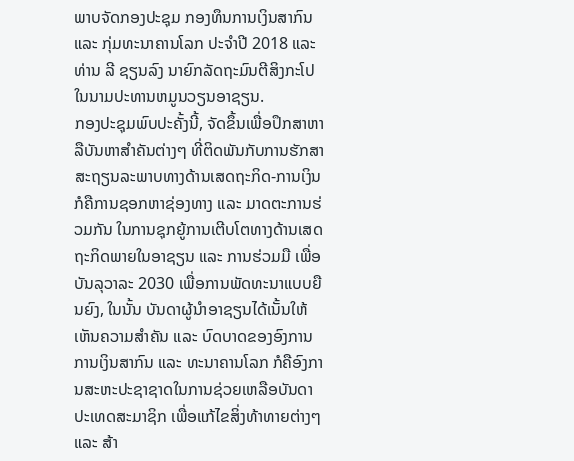ພາບຈັດກອງປະຊຸມ ກອງທຶນການເງິນສາກົນ ແລະ ກຸ່ມທະນາຄານໂລກ ປະຈຳປີ 2018 ແລະ ທ່ານ ລີ ຊຽນລົງ ນາຍົກລັດຖະມົນຕີສິງກະໂປ ໃນນາມປະທານຫມູນວຽນອາຊຽນ.
ກອງປະຊຸມພົບປະຄັ້ງນີ້, ຈັດຂຶ້ນເພື່ອປຶກສາຫາລືບັນຫາສຳຄັນຕ່າງໆ ທີ່ຕິດພັນກັບການຮັກສາ ສະຖຽນລະພາບທາງດ້ານເສດຖະກິດ-ການເງິນ ກໍຄືການຊອກຫາຊ່ອງທາງ ແລະ ມາດຕະການຮ່ວມກັນ ໃນການຊຸກຍູ້ການເຕີບໂຕທາງດ້ານເສດຖະກິດພາຍໃນອາຊຽນ ແລະ ການຮ່ວມມື ເພື່ອບັນລຸວາລະ 2030 ເພື່ອການພັດທະນາແບບຍືນຍົງ, ໃນນັ້ນ ບັນດາຜູ້ນຳອາຊຽນໄດ້ເນັ້ນໃຫ້ເຫັນຄວາມສຳຄັນ ແລະ ບົດບາດຂອງອົງການການເງິນສາກົນ ແລະ ທະນາຄານໂລກ ກໍຄືອົງການສະຫະປະຊາຊາດໃນການຊ່ວຍເຫລືອບັນດາປະເທດສະມາຊິກ ເພື່ອແກ້ໄຂສິ່ງທ້າທາຍຕ່າງໆ ແລະ ສ້າ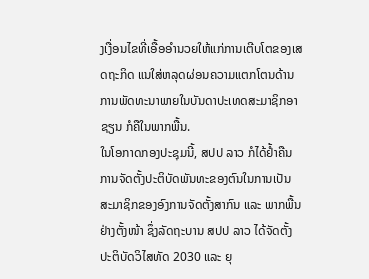ງເງື່ອນໄຂທີ່ເອື້ອອຳນວຍໃຫ້ແກ່ການເຕີບໂຕຂອງເສດຖະກິດ ແນໃສ່ຫລຸດຜ່ອນຄວາມແຕກໂຕນດ້ານການພັດທະນາພາຍໃນບັນດາປະເທດສະມາຊິກອາຊຽນ ກໍຄືໃນພາກພື້ນ.
ໃນໂອກາດກອງປະຊຸມນີ້, ສປປ ລາວ ກໍໄດ້ຢໍ້າຄືນການຈັດຕັ້ງປະຕິບັດພັນທະຂອງຕົນໃນການເປັນສະມາຊິກຂອງອົງການຈັດຕັ້ງສາກົນ ແລະ ພາກພື້ນຢ່າງຕັ້ງໜ້າ ຊຶ່ງລັດຖະບານ ສປປ ລາວ ໄດ້ຈັດຕັ້ງປະຕິບັດວິໄສທັດ 2030 ແລະ ຍຸ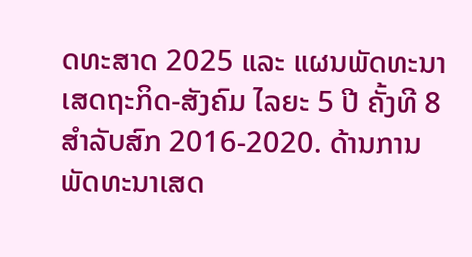ດທະສາດ 2025 ແລະ ແຜນພັດທະນາເສດຖະກິດ-ສັງຄົມ ໄລຍະ 5 ປີ ຄັ້ງທີ 8 ສໍາລັບສົກ 2016-2020. ດ້ານການພັດທະນາເສດ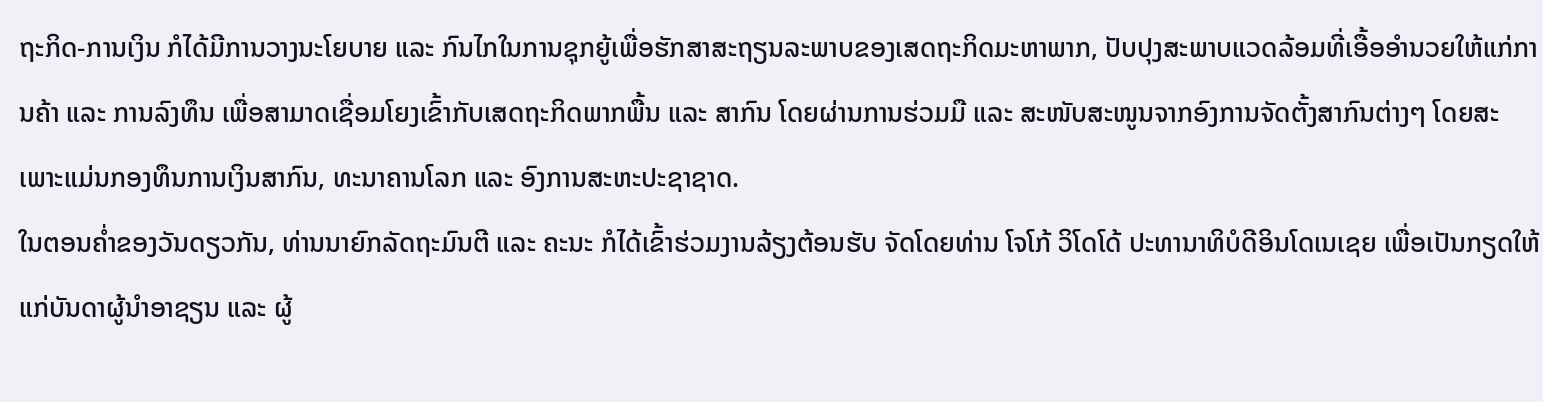ຖະກິດ-ການເງິນ ກໍໄດ້ມີການວາງນະໂຍບາຍ ແລະ ກົນໄກໃນການຊຸກຍູ້ເພື່ອຮັກສາສະຖຽນລະພາບຂອງເສດຖະກິດມະຫາພາກ, ປັບປຸງສະພາບແວດລ້ອມທີ່ເອື້ອອຳນວຍໃຫ້ແກ່ການຄ້າ ແລະ ການລົງທຶນ ເພື່ອສາມາດເຊື່ອມໂຍງເຂົ້າກັບເສດຖະກິດພາກພື້ນ ແລະ ສາກົນ ໂດຍຜ່ານການຮ່ວມມື ແລະ ສະໜັບສະໜູນຈາກອົງການຈັດຕັ້ງສາກົນຕ່າງໆ ໂດຍສະເພາະແມ່ນກອງທຶນການເງິນສາກົນ, ທະນາຄານໂລກ ແລະ ອົງການສະຫະປະຊາຊາດ.
ໃນຕອນຄໍ່າຂອງວັນດຽວກັນ, ທ່ານນາຍົກລັດຖະມົນຕີ ແລະ ຄະນະ ກໍໄດ້ເຂົ້າຮ່ວມງານລ້ຽງຕ້ອນຮັບ ຈັດໂດຍທ່ານ ໂຈໂກ້ ວິໂດໂດ້ ປະທານາທິບໍດີອິນໂດເນເຊຍ ເພື່ອເປັນກຽດໃຫ້ແກ່ບັນດາຜູ້ນຳອາຊຽນ ແລະ ຜູ້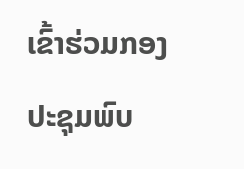ເຂົ້າຮ່ວມກອງປະຊຸມພົບ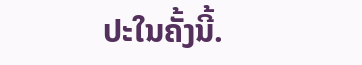ປະໃນຄັ້ງນີ້.